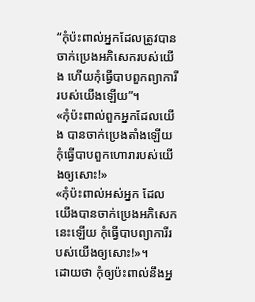“កុំប៉ះពាល់អ្នកដែលត្រូវបានចាក់ប្រេងអភិសេករបស់យើង ហើយកុំធ្វើបាបពួកព្យាការីរបស់យើងឡើយ”។
«កុំប៉ះពាល់ពួកអ្នកដែលយើង បានចាក់ប្រេងតាំងឡើយ កុំធ្វើបាបពួកហោរារបស់យើងឲ្យសោះ!»
«កុំប៉ះពាល់អស់អ្នក ដែលយើងបានចាក់ប្រេងអភិសេកនេះឡើយ កុំធ្វើបាបព្យាការីរបស់យើងឲ្យសោះ!»។
ដោយថា កុំឲ្យប៉ះពាល់នឹងអ្ន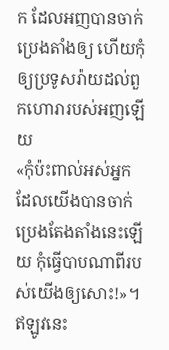ក ដែលអញបានចាក់ប្រេងតាំងឲ្យ ហើយកុំឲ្យប្រទូសរ៉ាយដល់ពួកហោរារបស់អញឡើយ
«កុំប៉ះពាល់អស់អ្នក ដែលយើងបានចាក់ប្រេងតែងតាំងនេះឡើយ កុំធ្វើបាបណាពីរបស់យើងឲ្យសោះ!»។
ឥឡូវនេះ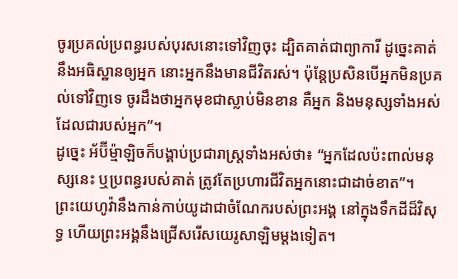ចូរប្រគល់ប្រពន្ធរបស់បុរសនោះទៅវិញចុះ ដ្បិតគាត់ជាព្យាការី ដូច្នេះគាត់នឹងអធិស្ឋានឲ្យអ្នក នោះអ្នកនឹងមានជីវិតរស់។ ប៉ុន្តែប្រសិនបើអ្នកមិនប្រគល់ទៅវិញទេ ចូរដឹងថាអ្នកមុខជាស្លាប់មិនខាន គឺអ្នក និងមនុស្សទាំងអស់ដែលជារបស់អ្នក”។
ដូច្នេះ អ័ប៊ីម្ម៉ាឡិចក៏បង្គាប់ប្រជារាស្ត្រទាំងអស់ថា៖ “អ្នកដែលប៉ះពាល់មនុស្សនេះ ឬប្រពន្ធរបស់គាត់ ត្រូវតែប្រហារជីវិតអ្នកនោះជាដាច់ខាត”។
ព្រះយេហូវ៉ានឹងកាន់កាប់យូដាជាចំណែករបស់ព្រះអង្គ នៅក្នុងទឹកដីដ៏វិសុទ្ធ ហើយព្រះអង្គនឹងជ្រើសរើសយេរូសាឡិមម្ដងទៀត។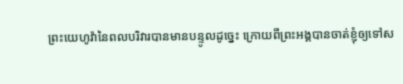ព្រះយេហូវ៉ានៃពលបរិវារបានមានបន្ទូលដូច្នេះ ក្រោយពីព្រះអង្គបានចាត់ខ្ញុំឲ្យទៅស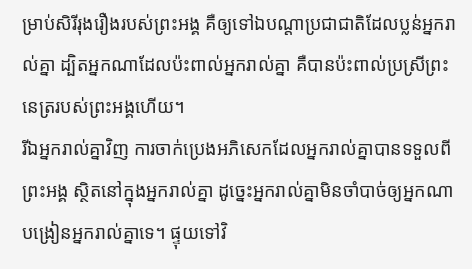ម្រាប់សិរីរុងរឿងរបស់ព្រះអង្គ គឺឲ្យទៅឯបណ្ដាប្រជាជាតិដែលប្លន់អ្នករាល់គ្នា ដ្បិតអ្នកណាដែលប៉ះពាល់អ្នករាល់គ្នា គឺបានប៉ះពាល់ប្រស្រីព្រះនេត្ររបស់ព្រះអង្គហើយ។
រីឯអ្នករាល់គ្នាវិញ ការចាក់ប្រេងអភិសេកដែលអ្នករាល់គ្នាបានទទួលពីព្រះអង្គ ស្ថិតនៅក្នុងអ្នករាល់គ្នា ដូច្នេះអ្នករាល់គ្នាមិនចាំបាច់ឲ្យអ្នកណាបង្រៀនអ្នករាល់គ្នាទេ។ ផ្ទុយទៅវិ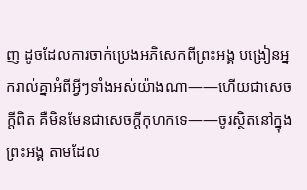ញ ដូចដែលការចាក់ប្រេងអភិសេកពីព្រះអង្គ បង្រៀនអ្នករាល់គ្នាអំពីអ្វីៗទាំងអស់យ៉ាងណា——ហើយជាសេចក្ដីពិត គឺមិនមែនជាសេចក្ដីកុហកទេ——ចូរស្ថិតនៅក្នុងព្រះអង្គ តាមដែល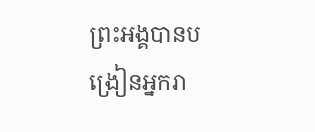ព្រះអង្គបានបង្រៀនអ្នករា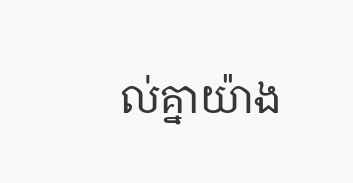ល់គ្នាយ៉ាង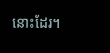នោះដែរ។